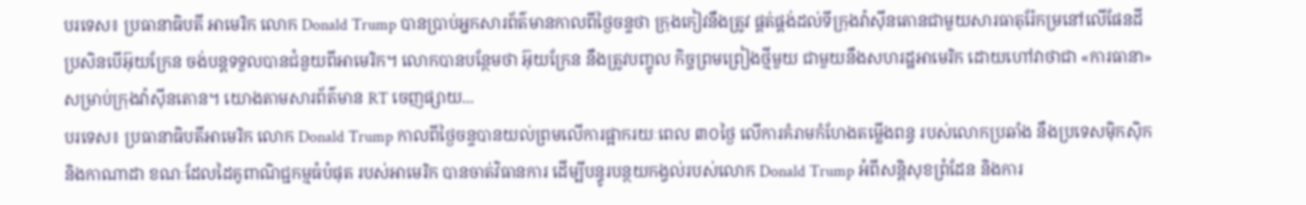បរទេស៖ ប្រធានាធិបតី អាមេរិក លោក Donald Trump បានប្រាប់អ្នកសារព័ត៌មានកាលពីថ្ងៃចន្ទថា ក្រុងកៀវនឹងត្រូវ ផ្គត់ផ្គង់ដល់ទីក្រុងវ៉ាស៊ីនតោនជាមួយសារធាតុរ៉ែកម្រនៅលើផែនដី ប្រសិនបើអ៊ុយក្រែន ចង់បន្តទទួលបានជំនួយពីអាមេរិក។ លោកបានបន្ថែមថា អ៊ុយក្រែន នឹងត្រូវបញ្ចូល កិច្ចព្រមព្រៀងថ្មីមួយ ជាមួយនឹងសហរដ្ឋអាមេរិក ដោយហៅវាថាជា «ការធានា» សម្រាប់ក្រុងវ៉ាស៊ីនតោន។ យោងតាមសារព័ត៌មាន RT ចេញផ្សាយ...
បរទេស៖ ប្រធានាធិបតីអាមេរិក លោក Donald Trump កាលពីថ្ងៃចន្ទបានយល់ព្រមលើការផ្អាករយៈពេល ៣០ថ្ងៃ លើការគំរាមកំហែងតម្លើងពន្ធ របស់លោកប្រឆាំង នឹងប្រទេសម៉ិកស៊ិក និងកាណាដា ខណៈដែលដៃគូពាណិជ្ជកម្មធំបំផុត របស់អាមេរិក បានចាត់វិធានការ ដើម្បីបន្ធូរបន្ថយកង្វល់របស់លោក Donald Trump អំពីសន្តិសុខព្រំដែន និងការ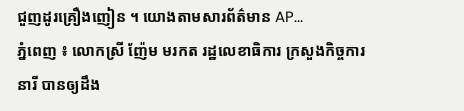ជួញដូរគ្រឿងញៀន ។ យោងតាមសារព័ត៌មាន AP...
ភ្នំពេញ ៖ លោកស្រី ញ៉ែម មរកត រដ្ឋលេខាធិការ ក្រសួងកិច្ចការនារី បានឲ្យដឹង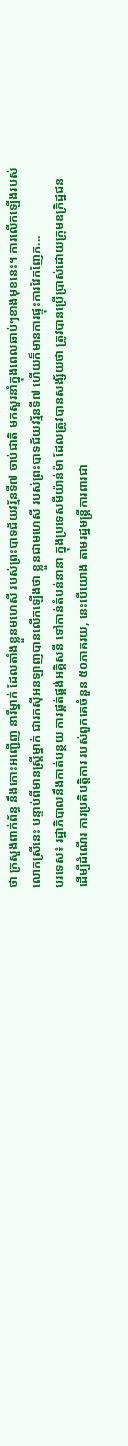ថា ក្រសួងពាក់ព័ន្ធ នឹងកោះអញ្ជើញ នារីម្នាក់ ដែលតាំងខ្លួនមហេសី របស់ព្រះបាទជ័យវរ្ម័នទី៧ ចាប់ជាតិ មកសួរនាំក្នុងពេលឆាប់ៗខាងមុខនេះ។ ការលើកឡើងរបស់លោកស្រីនេះ បន្ទាប់ពីមានស្រ្តីម្នាក់ ជារកស៊ីអនឡាញបានលើកឡើងថា ខ្លួនជាមហេសី របស់ព្រះបាទជ័យវរ្ម័នទី៧ ហើយក៏មានការផ្ទុះការវែកញែក...
បរទេស៖ រដ្ឋាភិបាលនឹងកាត់បន្ថយ ការផ្គត់ផ្គង់អគ្គិសនី ទៅកាន់តំបន់នានា ក្នុងប្រទេសមីយ៉ាន់ម៉ា ដែលត្រូវបានសង្ស័យថា ត្រូវបានប្រើប្រាស់ដោយក្រុមឧក្រិដ្ឋជន ដើម្បីដំណើរ ការប្រតិបត្តិការ របស់ពួកគេចំនួន ៥០ភាគរយ, នេះបើយោង តាមរដ្ឋមន្ត្រីការពារជា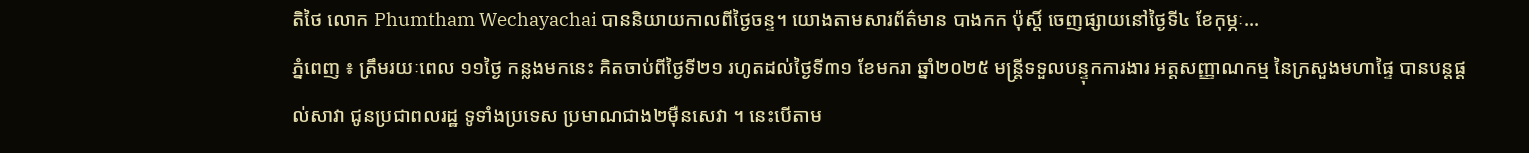តិថៃ លោក Phumtham Wechayachai បាននិយាយកាលពីថ្ងៃចន្ទ។ យោងតាមសារព័ត៌មាន បាងកក ប៉ុស្តិ៍ ចេញផ្សាយនៅថ្ងៃទី៤ ខែកុម្ភៈ...
ភ្នំពេញ ៖ ត្រឹមរយៈពេល ១១ថ្ងៃ កន្លងមកនេះ គិតចាប់ពីថ្ងៃទី២១ រហូតដល់ថ្ងៃទី៣១ ខែមករា ឆ្នាំ២០២៥ មន្ត្រីទទួលបន្ទុកការងារ អត្តសញ្ញាណកម្ម នៃក្រសួងមហាផ្ទៃ បានបន្តផ្ដល់សាវា ជូនប្រជាពលរដ្ឋ ទូទាំងប្រទេស ប្រមាណជាង២ម៉ឺនសេវា ។ នេះបើតាម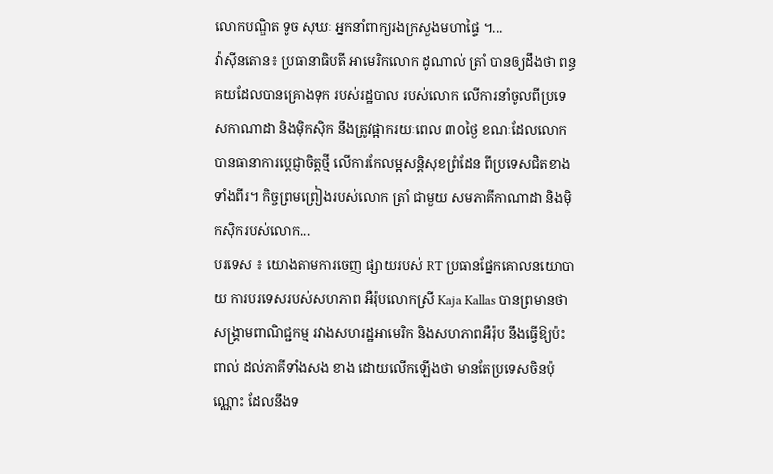លោកបណ្ឌិត ទូច សុឃៈ អ្នកនាំពាក្យរងក្រសួងមហាផ្ទៃ ។...
វ៉ាស៊ីនតោន៖ ប្រធានាធិបតី អាមេរិកលោក ដូណាល់ ត្រាំ បានឲ្យដឹងថា ពន្ធគយដែលបានគ្រោងទុក របស់រដ្ឋបាល របស់លោក លើការនាំចូលពីប្រទេសកាណាដា និងម៉ិកស៊ិក នឹងត្រូវផ្អាករយៈពេល ៣០ថ្ងៃ ខណៈដែលលោក បានធានាការប្តេជ្ញាចិត្តថ្មី លើការកែលម្អសន្តិសុខព្រំដែន ពីប្រទេសជិតខាងទាំងពីរ។ កិច្ចព្រមព្រៀងរបស់លោក ត្រាំ ជាមួយ សមភាគីកាណាដា និងម៉ិកស៊ិករបស់លោក...
បរទេស ៖ យោងតាមការចេញ ផ្សាយរបស់ RT ប្រធានផ្នែកគោលនយោបាយ ការបរទេសរបស់សហភាព អឺរ៉ុបលោកស្រី Kaja Kallas បានព្រមានថា សង្គ្រាមពាណិជ្ជកម្ម រវាងសហរដ្ឋអាមេរិក និងសហភាពអឺរ៉ុប នឹងធ្វើឱ្យប៉ះពាល់ ដល់ភាគីទាំងសង ខាង ដោយលើកឡើងថា មានតែប្រទេសចិនប៉ុណ្ណោះ ដែលនឹងទ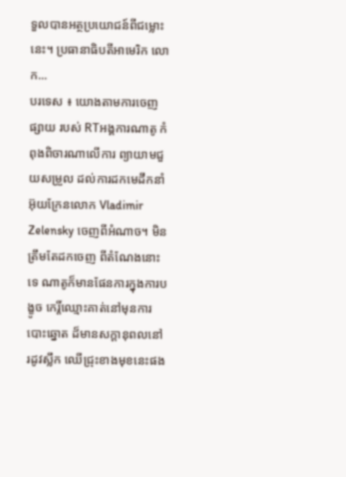ទួលបានអត្ថប្រយោជន៍ពីជម្លោះនេះ។ ប្រធានាធិបតីអាមេរិក លោក...
បរទេស ៖ យោងតាមការចេញផ្សាយ របស់ RTអង្គការណាតូ កំពុងពិចារណាលើការ ព្យាយាមជួយសម្រួល ដល់ការដកមេដឹកនាំ អ៊ុយក្រែនលោក Vladimir Zelensky ចេញពីអំណាច។ មិនត្រឹមតែដកចេញ ពីតំណែងនោះទេ ណាតូក៏មានផែនការក្នុងការបង្ខូច កេរ្តិ៍ឈ្មោះគាត់នៅមុនការបោះឆ្នោត ដ៏មានសក្ដានុពលនៅ រដូវស្លឹក ឈើជ្រុះខាងមុខនេះផង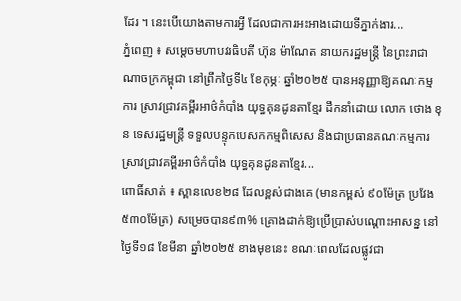ដែរ ។ នេះបើយោងតាមការអ្វី ដែលជាការអះអាងដោយទីភ្នាក់ងារ...
ភ្នំពេញ ៖ សម្តេចមហាបវរធិបតី ហ៊ុន ម៉ាណែត នាយករដ្ឋមន្ត្រី នៃព្រះរាជាណាចក្រកម្ពុជា នៅព្រឹកថ្ងៃទី៤ ខែកុម្ភៈ ឆ្នាំ២០២៥ បានអនុញ្ញាឱ្យគណៈកម្មការ ស្រាវជ្រាវគម្ពីរអាថ៌កំបាំង យុទ្ធគុនដូនតាខ្មែរ ដឹកនាំដោយ លោក ថោង ខុន ទេសរដ្ឋមន្ត្រី ទទួលបន្ទុកបេសកកម្មពិសេស និងជាប្រធានគណៈកម្មការ ស្រាវជ្រាវគម្ពីរអាថ៌កំបាំង យុទ្ធគុនដូនតាខ្មែរ...
ពោធិ៍សាត់ ៖ ស្ពានលេខ២៨ ដែលខ្ពស់ជាងគេ (មានកម្ពស់ ៩០ម៉ែត្រ ប្រវែង ៥៣០ម៉ែត្រ) សម្រេចបាន៩៣% គ្រោងដាក់ឱ្យប្រើប្រាស់បណ្តោះអាសន្ន នៅថ្ងៃទី១៨ ខែមីនា ឆ្នាំ២០២៥ ខាងមុខនេះ ខណៈពេលដែលផ្លូវជា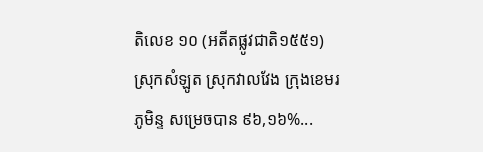តិលេខ ១០ (អតីតផ្លូវជាតិ១៥៥១) ស្រុកសំឡូត ស្រុកវាលវែង ក្រុងខេមរភូមិន្ទ សម្រេចបាន ៩៦,១៦%...